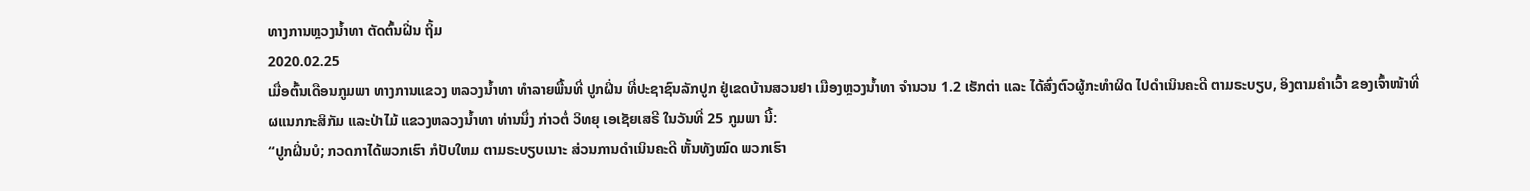ທາງການຫຼວງນໍ້າທາ ຕັດຕົ້ນຝີ່ນ ຖິ້ມ
2020.02.25
ເມື່ອຕົ້ນເດືອນກູມພາ ທາງການແຂວງ ຫລວງນໍ້າທາ ທໍາລາຍພື້ນທີ່ ປູກຝິ່ນ ທີ່ປະຊາຊົນລັກປູກ ຢູ່ເຂດບ້ານສວນຢາ ເມືອງຫຼວງນໍ້າທາ ຈໍານວນ 1.2 ເຮັກຕ່າ ແລະ ໄດ້ສົ່ງຕົວຜູ້ກະທໍາຜິດ ໄປດໍາເນິນຄະດີ ຕາມຣະບຽບ, ອິງຕາມຄໍາເວົ້າ ຂອງເຈົ້າໜ້າທີ່ ຜແນກກະສິກັມ ແລະປ່າໄມ້ ແຂວງຫລວງນໍ້າທາ ທ່ານນຶ່ງ ກ່າວຕໍ່ ວິທຍຸ ເອເຊັຍເສຣີ ໃນວັນທີ່ 25 ກູມພາ ນີ້:
“ປູກຝິ່ນບໍ; ກວດກາໄດ້ພວກເຮົາ ກໍປັບໃຫມ ຕາມຣະບຽບເນາະ ສ່ວນການດໍາເນິນຄະດີ ຫັ້ນທັງໝົດ ພວກເຮົາ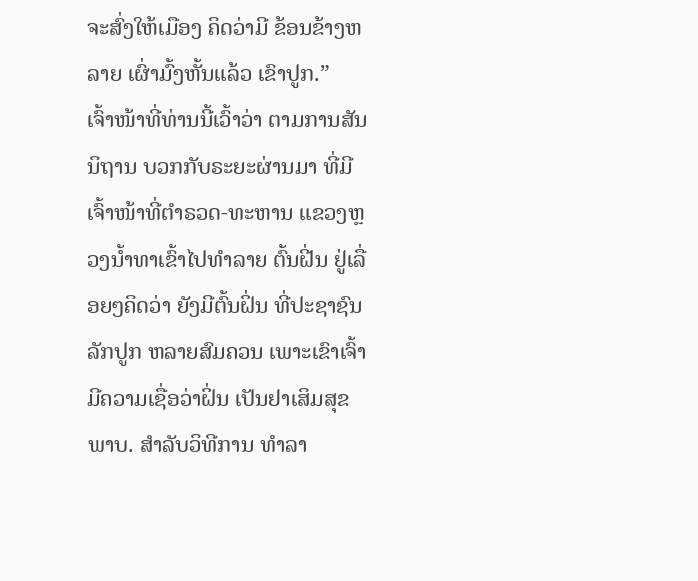ຈະສົ່ງໃຫ້ເມືອງ ຄິດວ່າມີ ຂ້ອນຂ້າງຫລາຍ ເຜົ່າມົ້ງຫັ້ນແລ້ວ ເຂົາປູກ.”
ເຈົ້າໜ້າທີ່ທ່ານນີ້ເວົ້າວ່າ ຕາມການສັນນິຖານ ບວກກັບຣະຍະຜ່ານມາ ທີ່ມີເຈົ້າໜ້າທີ່ຕໍາຣວດ-ທະຫານ ແຂວງຫຼວງນໍ້າທາເຂົ້າໄປທໍາລາຍ ຕົ້ນຝີ່ນ ຢູ່ເລື່ອຍໆຄິດວ່າ ຍັງມີຕົ້ນຝິ່ນ ທີ່ປະຊາຊົນລັກປູກ ຫລາຍສົມຄວນ ເພາະເຂົາເຈົ້າ ມີຄວາມເຊື່ອວ່າຝິ່ນ ເປັນຢາເສິມສຸຂພາບ. ສໍາລັບວິທີການ ທໍາລາ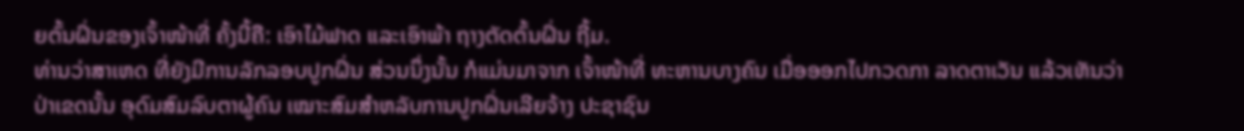ຍຕົ້ນຝິ່ນຂອງເຈົ້າໜ້າທີ່ ຄັ້ງນີ້ຄື: ເອົາໄມ້ຟາດ ແລະເອົາພ້າ ຖາງຕັດຕົ້ນຝິ່ນ ຖີ້ມ.
ທ່ານວ່າສາເຫດ ທີ່ຍັງມີການລັກລອບປູກຝິ່ນ ສ່ວນນຶ່ງນັ້ນ ກໍແມ່ນມາຈາກ ເຈົ້າໜ້າທີ່ ທະຫານບາງຄົນ ເມື່ອອອກໄປກວດກາ ລາດຕາເວັນ ແລ້ວເຫັນວ່າ ປ່າເຂດນັ້ນ ອຸດົມສົມລົບຕາຜູ້ຄົນ ເໝາະສົມສໍາຫລັບການປູກຝິ່ນເລີຍຈ້າງ ປະຊາຊົນ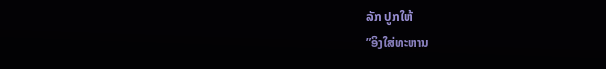ລັກ ປູກໃຫ້
”ອິງໃສ່ທະຫານ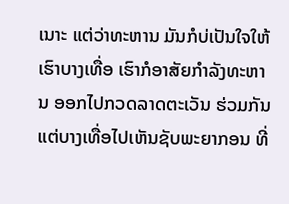ເນາະ ແຕ່ວ່າທະຫານ ມັນກໍບ່ເປັນໃຈໃຫ້ເຮົາບາງເທື່ອ ເຮົາກໍອາສັຍກໍາລັງທະຫານ ອອກໄປກວດລາດຕະເວັນ ຮ່ວມກັນ ແຕ່ບາງເທື່ອໄປເຫັນຊັບພະຍາກອນ ທີ່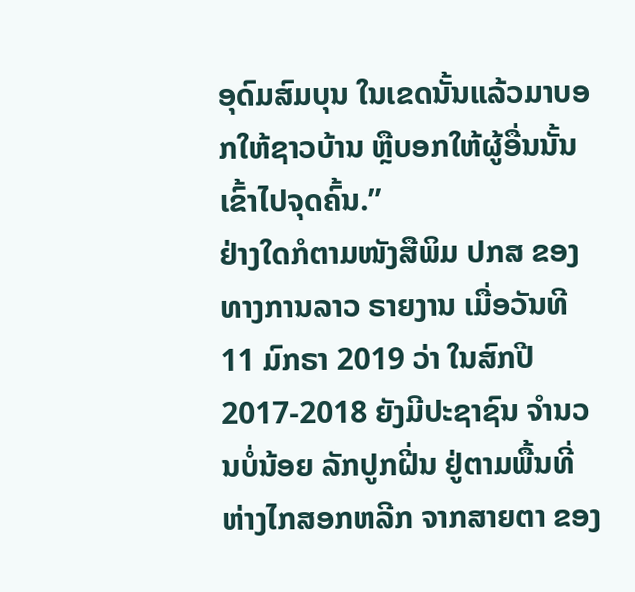ອຸດົມສົມບຸນ ໃນເຂດນັ້ນແລ້ວມາບອກໃຫ້ຊາວບ້ານ ຫຼືບອກໃຫ້ຜູ້ອື່ນນັ້ນ ເຂົ້າໄປຈຸດຄົ້ນ.”
ຢ່າງໃດກໍຕາມໜັງສືພິມ ປກສ ຂອງທາງການລາວ ຣາຍງານ ເມື່ອວັນທີ 11 ມົກຣາ 2019 ວ່າ ໃນສົກປີ 2017-2018 ຍັງມີປະຊາຊົນ ຈໍານວນບໍ່ນ້ອຍ ລັກປູກຝີ່ນ ຢູ່ຕາມພື້ນທີ່ ຫ່າງໄກສອກຫລີກ ຈາກສາຍຕາ ຂອງ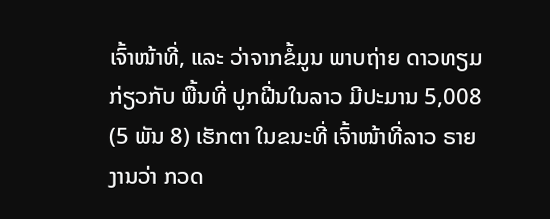ເຈົ້າໜ້າທີ່, ແລະ ວ່າຈາກຂໍ້ມູນ ພາບຖ່າຍ ດາວທຽມ ກ່ຽວກັບ ພື້ນທີ່ ປູກຝີ່ນໃນລາວ ມີປະມານ 5,008 (5 ພັນ 8) ເຮັກຕາ ໃນຂນະທີ່ ເຈົ້າໜ້າທີ່ລາວ ຣາຍງານວ່າ ກວດ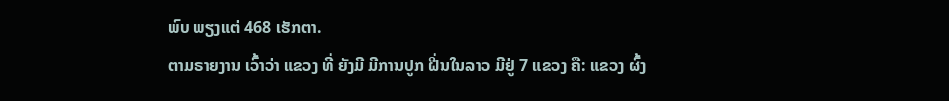ພົບ ພຽງແຕ່ 468 ເຮັກຕາ.
ຕາມຣາຍງານ ເວົ້າວ່າ ແຂວງ ທີ່ ຍັງມີ ມີການປູກ ຝີ່ນໃນລາວ ມີຢູ່ 7 ແຂວງ ຄື: ແຂວງ ຜົ້ງ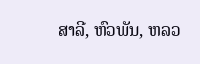ສາລີ, ຫົວພັນ, ຫລວ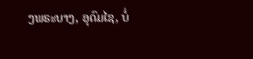ງພຣະບາງ, ອຸດົມໄຊ, ບໍ່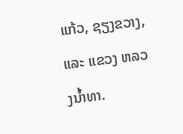ແກ້ວ, ຊຽງຂວາງ, ແລະ ແຂວງ ຫລວງນໍ້າທາ.